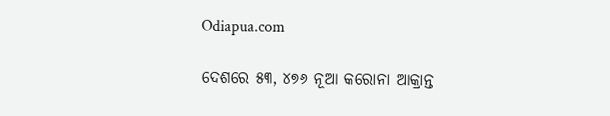Odiapua.com

ଦେଶରେ ୫୩, ୪୭୬ ନୂଆ କରୋନା ଆକ୍ରାନ୍ତ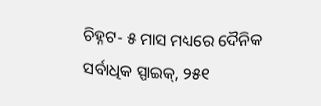ଚିହ୍ନଟ- ୫ ମାସ ମଧ୍ୟରେ ଦୈନିକ ସର୍ବାଧିକ ସ୍ପାଇକ୍, ୨୫୧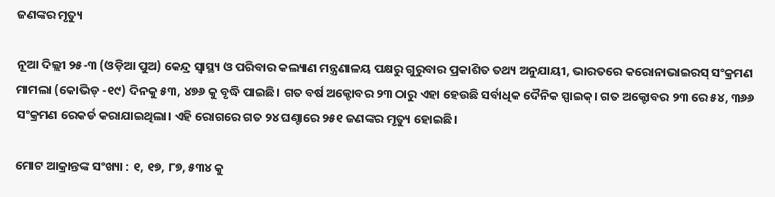ଜଣଙ୍କର ମୃତ୍ୟୁ

ନୂଆ ଦିଲ୍ଲୀ ୨୫-୩ (ଓଡ଼ିଆ ପୁଅ) କେନ୍ଦ୍ର ସ୍ୱାସ୍ଥ୍ୟ ଓ ପରିବାର କଲ୍ୟାଣ ମନ୍ତ୍ରଣାଳୟ ପକ୍ଷରୁ ଗୁରୁବାର ପ୍ରକାଶିତ ତଥ୍ୟ ଅନୁଯାୟୀ, ଭାରତରେ କରୋନାଭାଇରସ୍ ସଂକ୍ରମଣ ମାମଲା (କୋଭିଡ୍ -୧୯) ଦିନକୁ ୫୩, ୪୭୬ କୁ ବୃଦ୍ଧି ପାଇଛି। ଗତ ବର୍ଷ ଅକ୍ଟୋବର ୨୩ ଠାରୁ ଏହା ହେଉଛି ସର୍ବାଧିକ ଦୈନିକ ସ୍ପାଇକ୍। ଗତ ଅକ୍ଟୋବର ୨୩ ରେ ୫୪, ୩୬୬ ସଂକ୍ରମଣ ରେକର୍ଡ କରାଯାଇଥିଲା। ଏହି ରୋଗରେ ଗତ ୨୪ ଘଣ୍ଚାରେ ୨୫୧ ଜଣଙ୍କର ମୃତ୍ୟୁ ହୋଇଛି।

ମୋଟ ଆକ୍ରାନ୍ତଙ୍କ ସଂଖ୍ୟା : ୧, ୧୭, ୮୭, ୫୩୪ କୁ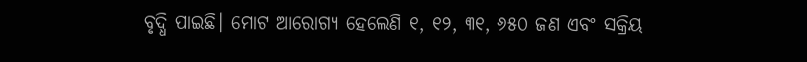ବୃଦ୍ଧି ପାଇଛି। ମୋଟ ଆରୋଗ୍ୟ ହେଲେଣି ୧, ୧୨, ୩୧, ୬୫୦ ଜଣ ଏବଂ ସକ୍ରିୟ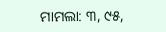ମାମଲା: ୩, ୯୫,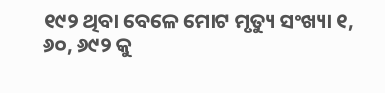୧୯୨ ଥିବା ବେଳେ ମୋଟ ମୃତ୍ୟୁ ସଂଖ୍ୟା ୧, ୬୦, ୬୯୨ କୁ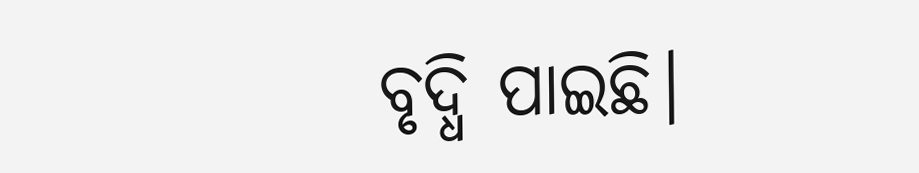ବୃଦ୍ଧି ପାଇଛି।